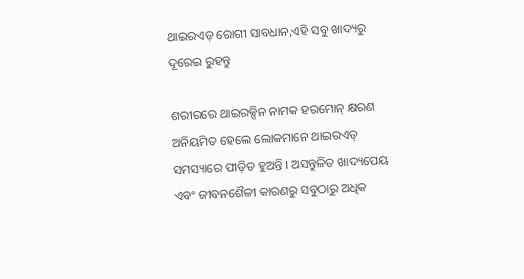ଥାଇରଏଡ଼ ରୋଗୀ ସାବଧାନ,ଏହି ସବୁ ଖାଦ୍ୟରୁ ଦୂରେଇ ରୁହନ୍ତୁ

ଶରୀରରେ ଥାଇରକ୍ସିନ ନାମକ ହରମୋନ୍‌ କ୍ଷରଣ ଅନିୟମିତ ହେଲେ ଲୋକମାନେ ଥାଇରଏଡ୍‌ ସମସ୍ୟାରେ ପୀଡ଼ିତ ହୁଅନ୍ତି । ଅସନ୍ତୁଳିତ ଖାଦ୍ୟପେୟ ଏବଂ ଜୀବନଶୈଳୀ କାରଣରୁ ସବୁଠାରୁ ଅଧିକ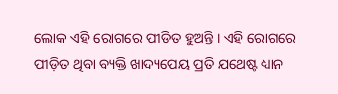ଲୋକ ଏହି ରୋଗରେ ପୀଡିତ ହୁଅନ୍ତି । ଏହି ରୋଗରେ ପୀଡ଼ିତ ଥିବା ବ୍ୟକ୍ତି ଖାଦ୍ୟପେୟ ପ୍ରତି ଯଥେଷ୍ଟ ଧ୍ୟାନ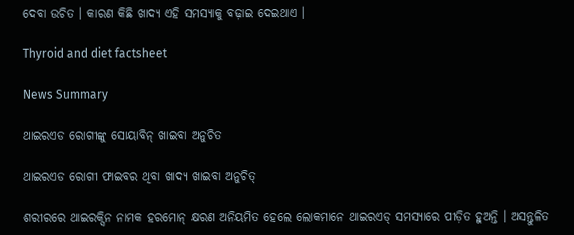ଦେବା ଉଚିତ । କାରଣ କିଛି ଖାଦ୍ୟ ଏହି ସମସ୍ୟାକୁ ବଢ଼ାଇ ଦେଇଥାଏ ।

Thyroid and diet factsheet

News Summary

ଥାଇରଏଡ ରୋଗୀଙ୍କୁ ସୋୟାବିନ୍‌ ଖାଇବା ଅନୁଚିତ

ଥାଇରଏଡ ରୋଗୀ ଫାଇବର ଥିବା ଖାଦ୍ୟ ଖାଇବା ଅନୁଚିତ୍

ଶରୀରରେ ଥାଇରକ୍ସିନ ନାମକ ହରମୋନ୍‌ କ୍ଷରଣ ଅନିୟମିତ ହେଲେ ଲୋକମାନେ ଥାଇରଏଡ୍‌ ସମସ୍ୟାରେ ପୀଡ଼ିତ ହୁଅନ୍ତି । ଅସନ୍ତୁଳିତ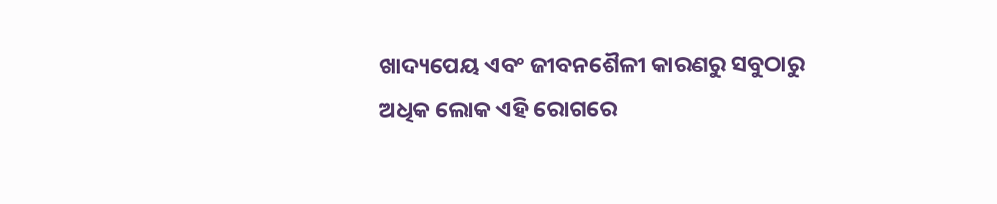ଖାଦ୍ୟପେୟ ଏବଂ ଜୀବନଶୈଳୀ କାରଣରୁ ସବୁଠାରୁ ଅଧିକ ଲୋକ ଏହି ରୋଗରେ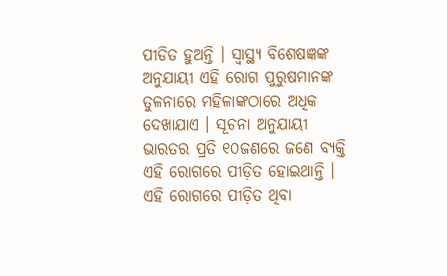ପୀଡିତ ହୁଅନ୍ତି । ସ୍ୱାସ୍ଥ୍ୟ ବିଶେଷଜ୍ଞଙ୍କ ଅନୁଯାୟୀ ଏହି ରୋଗ ପୁରୁଷମାନଙ୍କ ତୁଳନାରେ ମହିଳାଙ୍କଠାରେ ଅଧିକ ଦେଖାଯାଏ । ସୂଚନା ଅନୁଯାୟୀ ଭାରତର ପ୍ରତି ୧୦ଜଣରେ ଜଣେ ବ୍ୟକ୍ତି ଏହି ରୋଗରେ ପୀଡ଼ିତ ହୋଇଥାନ୍ତି । ଏହି ରୋଗରେ ପୀଡ଼ିତ ଥିବା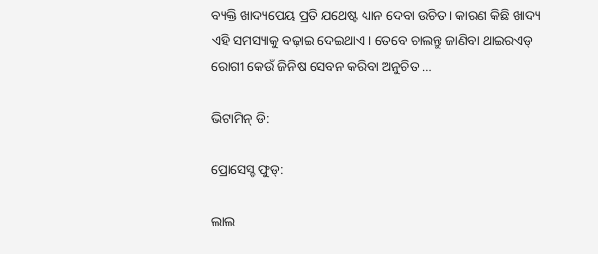ବ୍ୟକ୍ତି ଖାଦ୍ୟପେୟ ପ୍ରତି ଯଥେଷ୍ଟ ଧ୍ୟାନ ଦେବା ଉଚିତ। କାରଣ କିଛି ଖାଦ୍ୟ ଏହି ସମସ୍ୟାକୁ ବଢ଼ାଇ ଦେଇଥାଏ। ତେବେ ଚାଲନ୍ତୁ ଜାଣିବା ଥାଇରଏଡ୍‌ ରୋଗୀ କେଉଁ ଜିନିଷ ସେବନ କରିବା ଅନୁଚିତ …

ଭିଟାମିନ୍ ଡି:

ପ୍ରୋସେସ୍ଡ ଫୁଡ୍‌:

ଲାଲ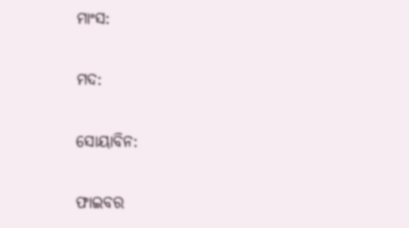ମାଂସ:

ମଦ:

ସୋୟାବିନ:

ଫାଇବର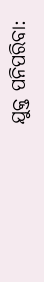ଯୁକ୍ତ ପନିପରିବା: